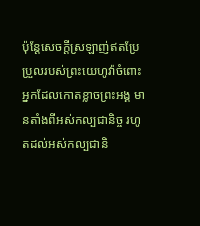ប៉ុន្តែសេចក្ដីស្រឡាញ់ឥតប្រែប្រួលរបស់ព្រះយេហូវ៉ាចំពោះអ្នកដែលកោតខ្លាចព្រះអង្គ មានតាំងពីអស់កល្បជានិច្ច រហូតដល់អស់កល្បជានិ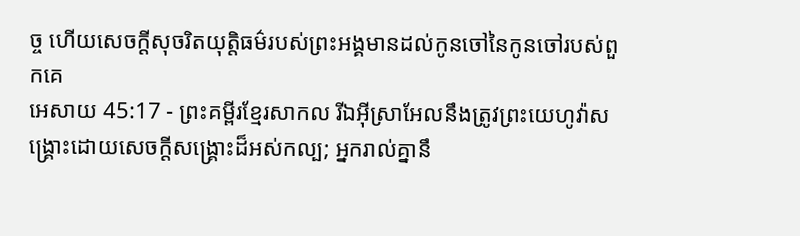ច្ច ហើយសេចក្ដីសុចរិតយុត្តិធម៌របស់ព្រះអង្គមានដល់កូនចៅនៃកូនចៅរបស់ពួកគេ
អេសាយ 45:17 - ព្រះគម្ពីរខ្មែរសាកល រីឯអ៊ីស្រាអែលនឹងត្រូវព្រះយេហូវ៉ាសង្គ្រោះដោយសេចក្ដីសង្គ្រោះដ៏អស់កល្ប; អ្នករាល់គ្នានឹ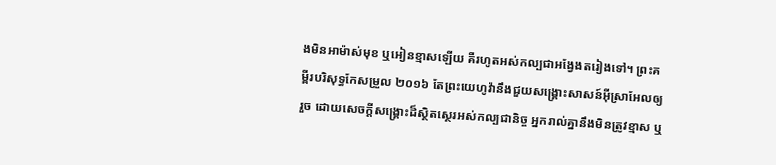ងមិនអាម៉ាស់មុខ ឬអៀនខ្មាសឡើយ គឺរហូតអស់កល្បជាអង្វែងតរៀងទៅ។ ព្រះគម្ពីរបរិសុទ្ធកែសម្រួល ២០១៦ តែព្រះយេហូវ៉ានឹងជួយសង្គ្រោះសាសន៍អ៊ីស្រាអែលឲ្យរួច ដោយសេចក្ដីសង្គ្រោះដ៏ស្ថិតស្ថេរអស់កល្បជានិច្ច អ្នករាល់គ្នានឹងមិនត្រូវខ្មាស ឬ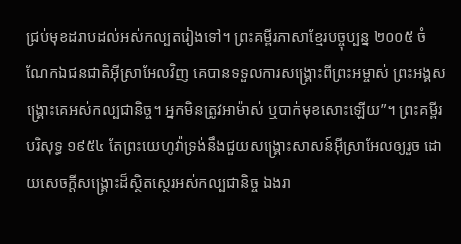ជ្រប់មុខដរាបដល់អស់កល្បតរៀងទៅ។ ព្រះគម្ពីរភាសាខ្មែរបច្ចុប្បន្ន ២០០៥ ចំណែកឯជនជាតិអ៊ីស្រាអែលវិញ គេបានទទួលការសង្គ្រោះពីព្រះអម្ចាស់ ព្រះអង្គសង្គ្រោះគេអស់កល្បជានិច្ច។ អ្នកមិនត្រូវអាម៉ាស់ ឬបាក់មុខសោះឡើយ”។ ព្រះគម្ពីរបរិសុទ្ធ ១៩៥៤ តែព្រះយេហូវ៉ាទ្រង់នឹងជួយសង្គ្រោះសាសន៍អ៊ីស្រាអែលឲ្យរួច ដោយសេចក្ដីសង្គ្រោះដ៏ស្ថិតស្ថេរអស់កល្បជានិច្ច ឯងរា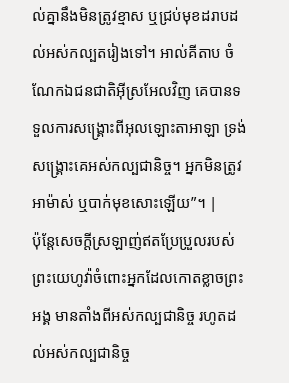ល់គ្នានឹងមិនត្រូវខ្មាស ឬជ្រប់មុខដរាបដល់អស់កល្បតរៀងទៅ។ អាល់គីតាប ចំណែកឯជនជាតិអ៊ីស្រអែលវិញ គេបានទទួលការសង្គ្រោះពីអុលឡោះតាអាឡា ទ្រង់សង្គ្រោះគេអស់កល្បជានិច្ច។ អ្នកមិនត្រូវអាម៉ាស់ ឬបាក់មុខសោះឡើយ”។ |
ប៉ុន្តែសេចក្ដីស្រឡាញ់ឥតប្រែប្រួលរបស់ព្រះយេហូវ៉ាចំពោះអ្នកដែលកោតខ្លាចព្រះអង្គ មានតាំងពីអស់កល្បជានិច្ច រហូតដល់អស់កល្បជានិច្ច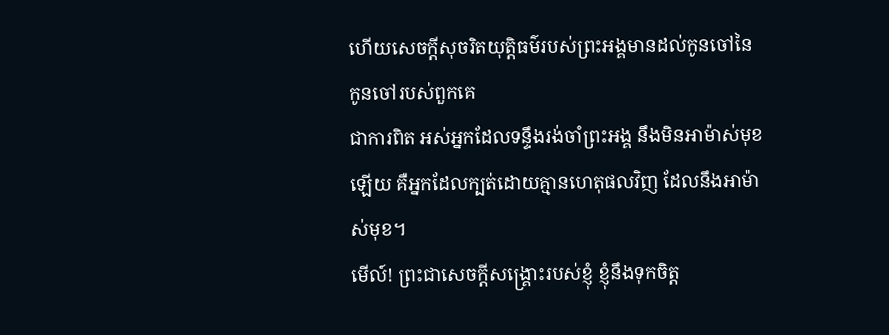ហើយសេចក្ដីសុចរិតយុត្តិធម៌របស់ព្រះអង្គមានដល់កូនចៅនៃកូនចៅរបស់ពួកគេ
ជាការពិត អស់អ្នកដែលទន្ទឹងរង់ចាំព្រះអង្គ នឹងមិនអាម៉ាស់មុខឡើយ គឺអ្នកដែលក្បត់ដោយគ្មានហេតុផលវិញ ដែលនឹងអាម៉ាស់មុខ។
មើល៍! ព្រះជាសេចក្ដីសង្គ្រោះរបស់ខ្ញុំ ខ្ញុំនឹងទុកចិត្ត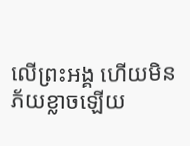លើព្រះអង្គ ហើយមិនភ័យខ្លាចឡើយ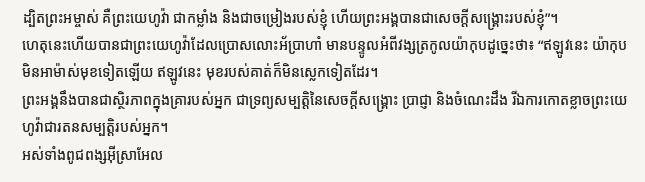ដ្បិតព្រះអម្ចាស់ គឺព្រះយេហូវ៉ា ជាកម្លាំង និងជាចម្រៀងរបស់ខ្ញុំ ហើយព្រះអង្គបានជាសេចក្ដីសង្គ្រោះរបស់ខ្ញុំ”។
ហេតុនេះហើយបានជាព្រះយេហូវ៉ាដែលប្រោសលោះអ័ប្រាហាំ មានបន្ទូលអំពីវង្សត្រកូលយ៉ាកុបដូច្នេះថា៖ “ឥឡូវនេះ យ៉ាកុបមិនអាម៉ាស់មុខទៀតឡើយ ឥឡូវនេះ មុខរបស់គាត់ក៏មិនស្លេកទៀតដែរ។
ព្រះអង្គនឹងបានជាស្ថិរភាពក្នុងគ្រារបស់អ្នក ជាទ្រព្យសម្បត្តិនៃសេចក្ដីសង្គ្រោះ ប្រាជ្ញា និងចំណេះដឹង រីឯការកោតខ្លាចព្រះយេហូវ៉ាជារតនសម្បត្តិរបស់អ្នក។
អស់ទាំងពូជពង្សអ៊ីស្រាអែល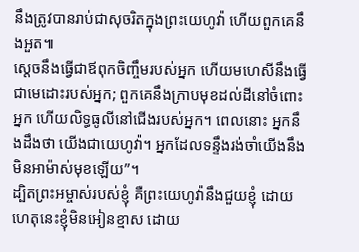នឹងត្រូវបានរាប់ជាសុចរិតក្នុងព្រះយេហូវ៉ា ហើយពួកគេនឹងអួត៕
ស្ដេចនឹងធ្វើជាឪពុកចិញ្ចឹមរបស់អ្នក ហើយមហេសីនឹងធ្វើជាមេដោះរបស់អ្នក; ពួកគេនឹងក្រាបមុខដល់ដីនៅចំពោះអ្នក ហើយលិទ្ធធូលីនៅជើងរបស់អ្នក។ ពេលនោះ អ្នកនឹងដឹងថា យើងជាយេហូវ៉ា។ អ្នកដែលទន្ទឹងរង់ចាំយើងនឹងមិនអាម៉ាស់មុខឡើយ”។
ដ្បិតព្រះអម្ចាស់របស់ខ្ញុំ គឺព្រះយេហូវ៉ានឹងជួយខ្ញុំ ដោយហេតុនេះខ្ញុំមិនអៀនខ្មាស ដោយ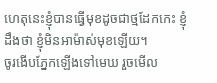ហេតុនេះខ្ញុំបានធ្វើមុខដូចជាថ្មដែកកេះ ខ្ញុំដឹងថា ខ្ញុំមិនអាម៉ាស់មុខឡើយ។
ចូរងើបភ្នែកឡើងទៅមេឃ រួចមើល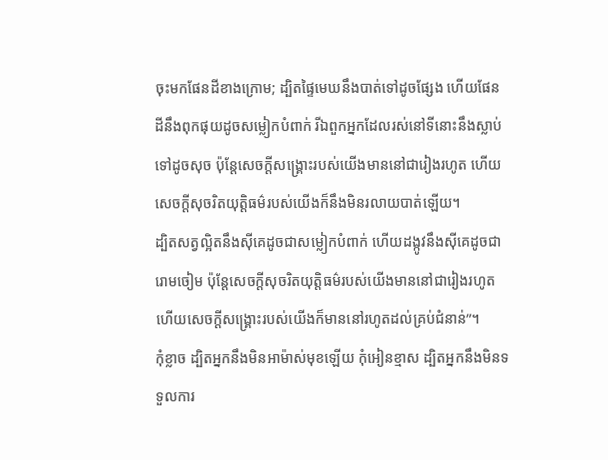ចុះមកផែនដីខាងក្រោម; ដ្បិតផ្ទៃមេឃនឹងបាត់ទៅដូចផ្សែង ហើយផែនដីនឹងពុកផុយដូចសម្លៀកបំពាក់ រីឯពួកអ្នកដែលរស់នៅទីនោះនឹងស្លាប់ទៅដូចសុច ប៉ុន្តែសេចក្ដីសង្គ្រោះរបស់យើងមាននៅជារៀងរហូត ហើយសេចក្ដីសុចរិតយុត្តិធម៌របស់យើងក៏នឹងមិនរលាយបាត់ឡើយ។
ដ្បិតសត្វល្អិតនឹងស៊ីគេដូចជាសម្លៀកបំពាក់ ហើយដង្កូវនឹងស៊ីគេដូចជារោមចៀម ប៉ុន្តែសេចក្ដីសុចរិតយុត្តិធម៌របស់យើងមាននៅជារៀងរហូត ហើយសេចក្ដីសង្គ្រោះរបស់យើងក៏មាននៅរហូតដល់គ្រប់ជំនាន់”។
កុំខ្លាច ដ្បិតអ្នកនឹងមិនអាម៉ាស់មុខឡើយ កុំអៀនខ្មាស ដ្បិតអ្នកនឹងមិនទទួលការ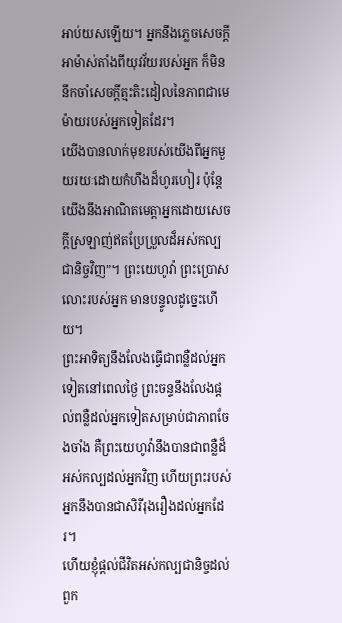អាប់យសឡើយ។ អ្នកនឹងភ្លេចសេចក្ដីអាម៉ាស់តាំងពីយុវវ័យរបស់អ្នក ក៏មិននឹកចាំសេចក្ដីត្មះតិះដៀលនៃភាពជាមេម៉ាយរបស់អ្នកទៀតដែរ។
យើងបានលាក់មុខរបស់យើងពីអ្នកមួយរយៈដោយកំហឹងដ៏ហូរហៀរ ប៉ុន្តែយើងនឹងអាណិតមេត្តាអ្នកដោយសេចក្ដីស្រឡាញ់ឥតប្រែប្រួលដ៏អស់កល្បជានិច្ចវិញ”។ ព្រះយេហូវ៉ា ព្រះប្រោសលោះរបស់អ្នក មានបន្ទូលដូច្នេះហើយ។
ព្រះអាទិត្យនឹងលែងធ្វើជាពន្លឺដល់អ្នកទៀតនៅពេលថ្ងៃ ព្រះចន្ទនឹងលែងផ្ដល់ពន្លឺដល់អ្នកទៀតសម្រាប់ជាភាពចែងចាំង គឺព្រះយេហូវ៉ានឹងបានជាពន្លឺដ៏អស់កល្បដល់អ្នកវិញ ហើយព្រះរបស់អ្នកនឹងបានជាសិរីរុងរឿងដល់អ្នកដែរ។
ហើយខ្ញុំផ្ដល់ជីវិតអស់កល្បជានិច្ចដល់ពួក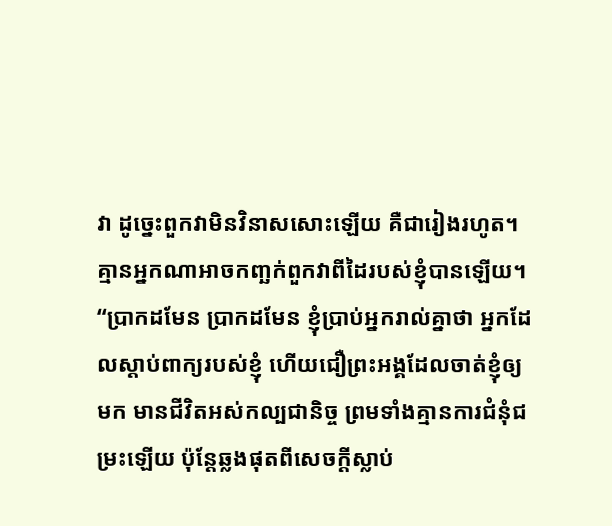វា ដូច្នេះពួកវាមិនវិនាសសោះឡើយ គឺជារៀងរហូត។ គ្មានអ្នកណាអាចកញ្ឆក់ពួកវាពីដៃរបស់ខ្ញុំបានឡើយ។
“ប្រាកដមែន ប្រាកដមែន ខ្ញុំប្រាប់អ្នករាល់គ្នាថា អ្នកដែលស្ដាប់ពាក្យរបស់ខ្ញុំ ហើយជឿព្រះអង្គដែលចាត់ខ្ញុំឲ្យមក មានជីវិតអស់កល្បជានិច្ច ព្រមទាំងគ្មានការជំនុំជម្រះឡើយ ប៉ុន្តែឆ្លងផុតពីសេចក្ដីស្លាប់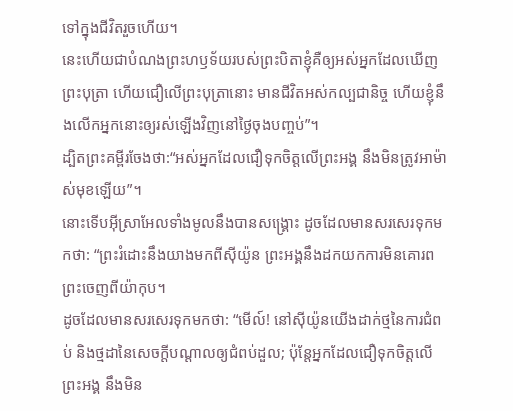ទៅក្នុងជីវិតរួចហើយ។
នេះហើយជាបំណងព្រះហឫទ័យរបស់ព្រះបិតាខ្ញុំគឺឲ្យអស់អ្នកដែលឃើញព្រះបុត្រា ហើយជឿលើព្រះបុត្រានោះ មានជីវិតអស់កល្បជានិច្ច ហើយខ្ញុំនឹងលើកអ្នកនោះឲ្យរស់ឡើងវិញនៅថ្ងៃចុងបញ្ចប់”។
ដ្បិតព្រះគម្ពីរចែងថា:“អស់អ្នកដែលជឿទុកចិត្តលើព្រះអង្គ នឹងមិនត្រូវអាម៉ាស់មុខឡើយ”។
នោះទើបអ៊ីស្រាអែលទាំងមូលនឹងបានសង្គ្រោះ ដូចដែលមានសរសេរទុកមកថា: “ព្រះរំដោះនឹងយាងមកពីស៊ីយ៉ូន ព្រះអង្គនឹងដកយកការមិនគោរពព្រះចេញពីយ៉ាកុប។
ដូចដែលមានសរសេរទុកមកថា: “មើល៍! នៅស៊ីយ៉ូនយើងដាក់ថ្មនៃការជំពប់ និងថ្មដានៃសេចក្ដីបណ្ដាលឲ្យជំពប់ដួល; ប៉ុន្តែអ្នកដែលជឿទុកចិត្តលើព្រះអង្គ នឹងមិន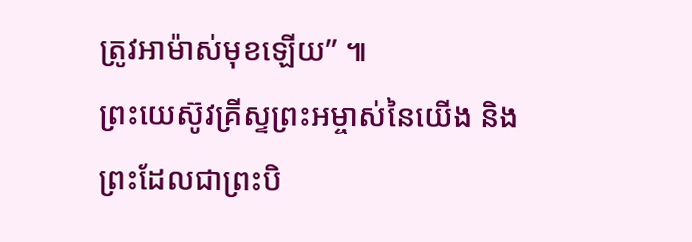ត្រូវអាម៉ាស់មុខឡើយ” ៕
ព្រះយេស៊ូវគ្រីស្ទព្រះអម្ចាស់នៃយើង និងព្រះដែលជាព្រះបិ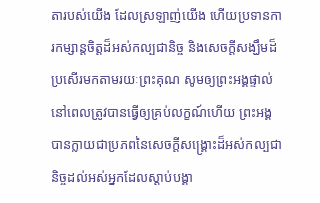តារបស់យើង ដែលស្រឡាញ់យើង ហើយប្រទានការកម្សាន្តចិត្តដ៏អស់កល្បជានិច្ច និងសេចក្ដីសង្ឃឹមដ៏ប្រសើរមកតាមរយៈព្រះគុណ សូមឲ្យព្រះអង្គផ្ទាល់
នៅពេលត្រូវបានធ្វើឲ្យគ្រប់លក្ខណ៍ហើយ ព្រះអង្គបានក្លាយជាប្រភពនៃសេចក្ដីសង្គ្រោះដ៏អស់កល្បជានិច្ចដល់អស់អ្នកដែលស្ដាប់បង្គា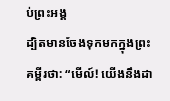ប់ព្រះអង្គ
ដ្បិតមានចែងទុកមកក្នុងព្រះគម្ពីរថា: “មើល៍! យើងនឹងដា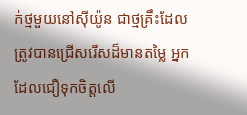ក់ថ្មមួយនៅស៊ីយ៉ូន ជាថ្មគ្រឹះដែលត្រូវបានជ្រើសរើសដ៏មានតម្លៃ អ្នកដែលជឿទុកចិត្តលើ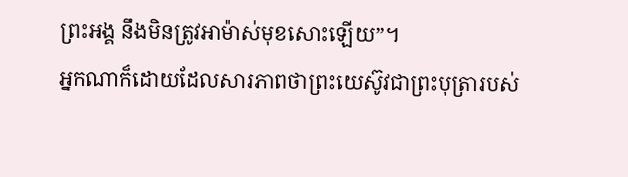ព្រះអង្គ នឹងមិនត្រូវអាម៉ាស់មុខសោះឡើយ”។
អ្នកណាក៏ដោយដែលសារភាពថាព្រះយេស៊ូវជាព្រះបុត្រារបស់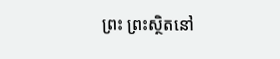ព្រះ ព្រះស្ថិតនៅ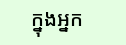ក្នុងអ្នក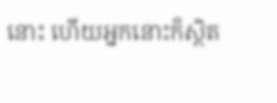នោះ ហើយអ្នកនោះក៏ស្ថិត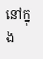នៅក្នុង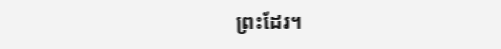ព្រះដែរ។